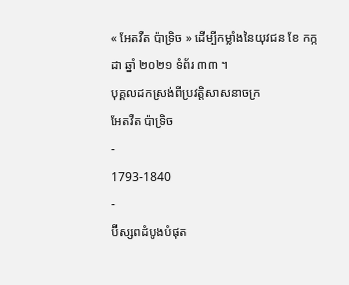« អែតវឺត ប៉ាទ្រិច » ដើម្បីកម្លាំងនៃយុវជន ខែ កក្កដា ឆ្នាំ ២០២១ ទំព័រ ៣៣ ។
បុគ្គលដកស្រង់ពីប្រវត្តិសាសនាចក្រ
អែតវឺត ប៉ាទ្រិច
-
1793-1840
-
ប៊ីស្សពដំបូងបំផុត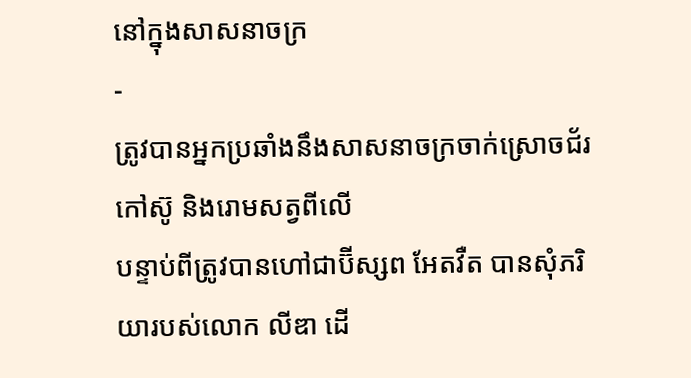នៅក្នុងសាសនាចក្រ
-
ត្រូវបានអ្នកប្រឆាំងនឹងសាសនាចក្រចាក់ស្រោចជ័រកៅស៊ូ និងរោមសត្វពីលើ
បន្ទាប់ពីត្រូវបានហៅជាប៊ីស្សព អែតវឺត បានសុំភរិយារបស់លោក លីឌា ដើ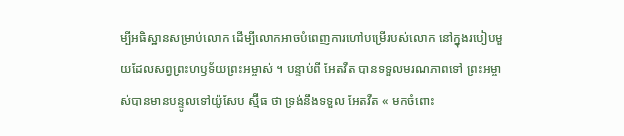ម្បីអធិស្ឋានសម្រាប់លោក ដើម្បីលោកអាចបំពេញការហៅបម្រើរបស់លោក នៅក្នុងរបៀបមួយដែលសព្វព្រះហឫទ័យព្រះអម្ចាស់ ។ បន្ទាប់ពី អែតវឺត បានទទួលមរណភាពទៅ ព្រះអម្ចាស់បានមានបន្ទូលទៅយ៉ូសែប ស្ម៊ីធ ថា ទ្រង់នឹងទទួល អែតវឺត « មកចំពោះ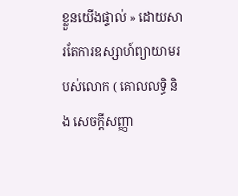ខ្លួនយើងផ្ទាល់ » ដោយសារតែការឧស្សាហ៍ព្យាយាមរបស់លោក ( គោលលទ្ធិ និង សេចក្ដីសញ្ញា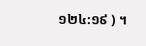១២៤:១៩ ) ។